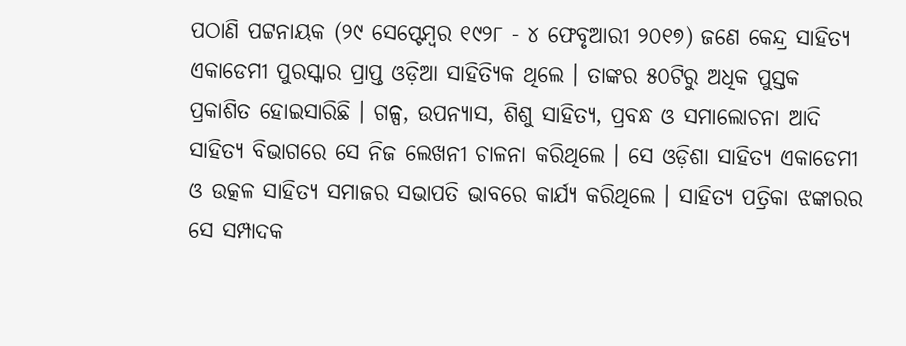ପଠାଣି ପଟ୍ଟନାୟକ (୨୯ ସେପ୍ଟେମ୍ବର ୧୯୨୮ - ୪ ଫେବୃଆରୀ ୨୦୧୭) ଜଣେ କେନ୍ଦ୍ର ସାହିତ୍ୟ ଏକାଡେମୀ ପୁରସ୍କାର ପ୍ରାପ୍ତ ଓଡ଼ିଆ ସାହିତ୍ୟିକ ଥିଲେ । ତାଙ୍କର ୫୦ଟିରୁ ଅଧିକ ପୁସ୍ତକ ପ୍ରକାଶିତ ହୋଇସାରିଛି । ଗଳ୍ପ, ଉପନ୍ୟାସ, ଶିଶୁ ସାହିତ୍ୟ, ପ୍ରବନ୍ଧ ଓ ସମାଲୋଚନା ଆଦି ସାହିତ୍ୟ ବିଭାଗରେ ସେ ନିଜ ଲେଖନୀ ଚାଳନା କରିଥିଲେ । ସେ ଓଡ଼ିଶା ସାହିତ୍ୟ ଏକାଡେମୀ ଓ ଉତ୍କଳ ସାହିତ୍ୟ ସମାଜର ସଭାପତି ଭାବରେ କାର୍ଯ୍ୟ କରିଥିଲେ । ସାହିତ୍ୟ ପତ୍ରିକା ଝଙ୍କାରର ସେ ସମ୍ପାଦକ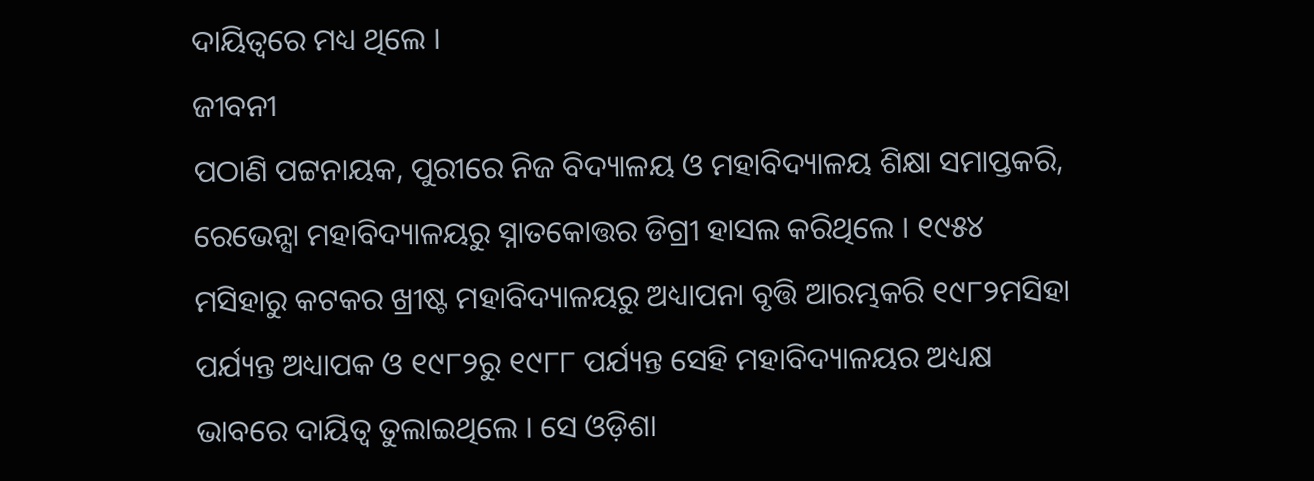ଦାୟିତ୍ୱରେ ମଧ୍ୟ ଥିଲେ ।
ଜୀବନୀ
ପଠାଣି ପଟ୍ଟନାୟକ, ପୁରୀରେ ନିଜ ବିଦ୍ୟାଳୟ ଓ ମହାବିଦ୍ୟାଳୟ ଶିକ୍ଷା ସମାପ୍ତକରି, ରେଭେନ୍ସା ମହାବିଦ୍ୟାଳୟରୁ ସ୍ନାତକୋତ୍ତର ଡିଗ୍ରୀ ହାସଲ କରିଥିଲେ । ୧୯୫୪ ମସିହାରୁ କଟକର ଖ୍ରୀଷ୍ଟ ମହାବିଦ୍ୟାଳୟରୁ ଅଧ୍ୟାପନା ବୃତ୍ତି ଆରମ୍ଭକରି ୧୯୮୨ମସିହା ପର୍ଯ୍ୟନ୍ତ ଅଧ୍ୟାପକ ଓ ୧୯୮୨ରୁ ୧୯୮୮ ପର୍ଯ୍ୟନ୍ତ ସେହି ମହାବିଦ୍ୟାଳୟର ଅଧ୍ୟକ୍ଷ ଭାବରେ ଦାୟିତ୍ୱ ତୁଲାଇଥିଲେ । ସେ ଓଡ଼ିଶା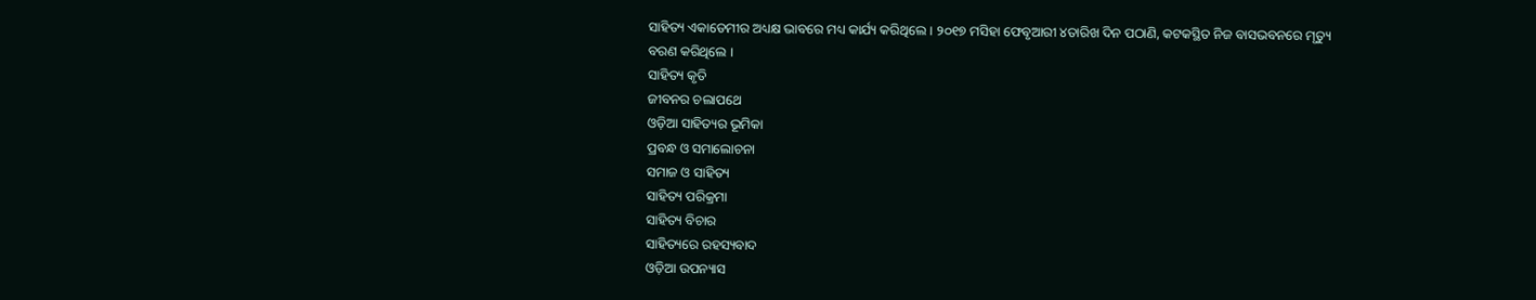ସାହିତ୍ୟ ଏକାଡେମୀର ଅଧ୍ୟକ୍ଷ ଭାବରେ ମଧ୍ୟ କାର୍ଯ୍ୟ କରିଥିଲେ । ୨୦୧୭ ମସିହା ଫେବୃଆରୀ ୪ତାରିଖ ଦିନ ପଠାଣି, କଟକସ୍ଥିତ ନିଜ ବାସଭବନରେ ମୃତ୍ୟୁ ବରଣ କରିଥିଲେ ।
ସାହିତ୍ୟ କୃତି
ଜୀବନର ଚଲାପଥେ
ଓଡ଼ିଆ ସାହିତ୍ୟର ଭୂମିକା
ପ୍ରବନ୍ଧ ଓ ସମାଲୋଚନା
ସମାଜ ଓ ସାହିତ୍ୟ
ସାହିତ୍ୟ ପରିକ୍ରମା
ସାହିତ୍ୟ ବିଚାର
ସାହିତ୍ୟରେ ରହସ୍ୟବାଦ
ଓଡ଼ିଆ ଉପନ୍ୟାସ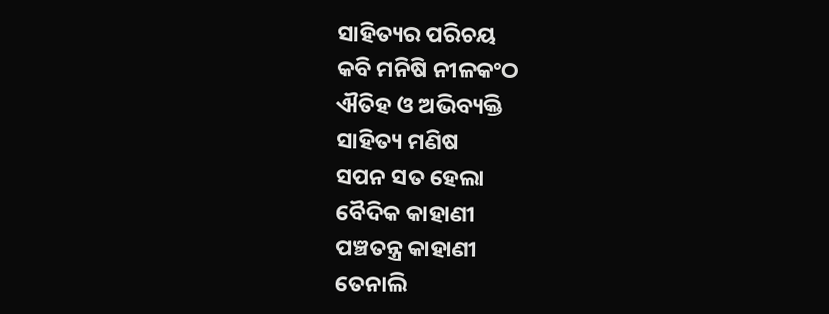ସାହିତ୍ୟର ପରିଚୟ
କବି ମନିଷି ନୀଳକଂଠ
ଐତିହ ଓ ଅଭିବ୍ୟକ୍ତି
ସାହିତ୍ୟ ମଣିଷ
ସପନ ସତ ହେଲା
ବୈଦିକ କାହାଣୀ
ପଞ୍ଚତନ୍ତ୍ର କାହାଣୀ
ତେନାଲି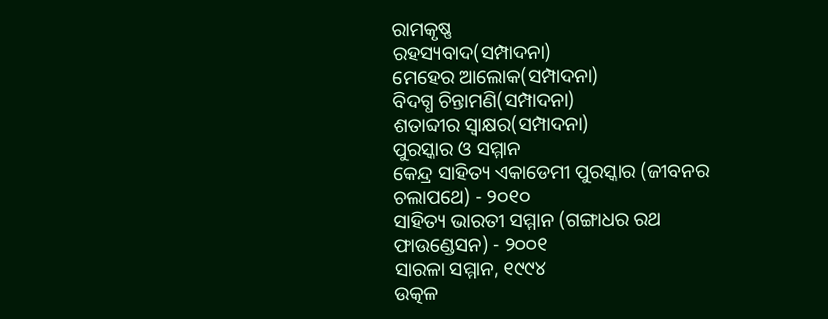ରାମକୃଷ୍ଣ
ରହସ୍ୟବାଦ(ସମ୍ପାଦନା)
ମେହେର ଆଲୋକ(ସମ୍ପାଦନା)
ବିଦଗ୍ଧ ଚିନ୍ତାମଣି(ସମ୍ପାଦନା)
ଶତାବ୍ଦୀର ସ୍ୱାକ୍ଷର(ସମ୍ପାଦନା)
ପୁରସ୍କାର ଓ ସମ୍ମାନ
କେନ୍ଦ୍ର ସାହିତ୍ୟ ଏକାଡେମୀ ପୁରସ୍କାର (ଜୀବନର ଚଲାପଥେ) - ୨୦୧୦
ସାହିତ୍ୟ ଭାରତୀ ସମ୍ମାନ (ଗଙ୍ଗାଧର ରଥ ଫାଉଣ୍ଡେସନ) - ୨୦୦୧
ସାରଳା ସମ୍ମାନ, ୧୯୯୪
ଉତ୍କଳ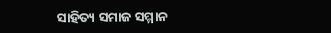ସାହିତ୍ୟ ସମାଜ ସମ୍ମାନ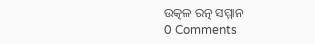ଉତ୍କଳ ରତ୍ନ ସମ୍ମାନ
0 Comments